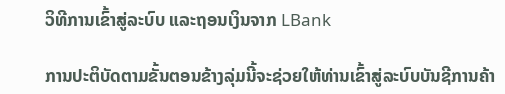ວິທີການເຂົ້າສູ່ລະບົບ ແລະຖອນເງິນຈາກ LBank

ການປະຕິບັດຕາມຂັ້ນຕອນຂ້າງລຸ່ມນີ້ຈະຊ່ວຍໃຫ້ທ່ານເຂົ້າສູ່ລະບົບບັນຊີການຄ້າ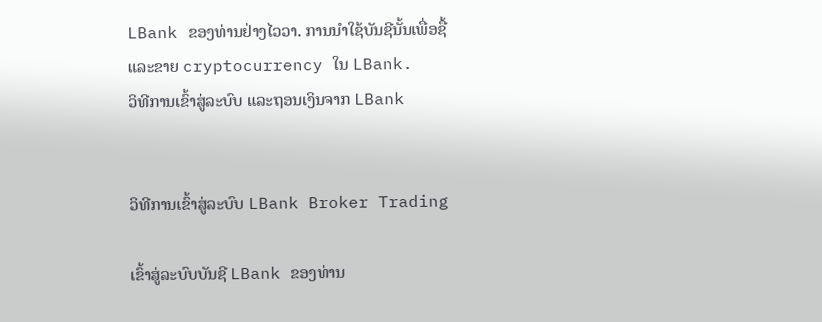LBank ຂອງທ່ານຢ່າງໄວວາ. ການນໍາໃຊ້ບັນຊີນັ້ນເພື່ອຊື້ແລະຂາຍ cryptocurrency ໃນ LBank.
ວິທີການເຂົ້າສູ່ລະບົບ ແລະຖອນເງິນຈາກ LBank


ວິທີການເຂົ້າສູ່ລະບົບ LBank Broker Trading

ເຂົ້າສູ່ລະບົບບັນຊີ LBank ຂອງທ່ານ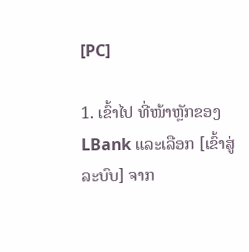[PC]

1. ເຂົ້າໄປ ທີ່ໜ້າຫຼັກຂອງ LBank ແລະເລືອກ [ເຂົ້າສູ່ລະບົບ] ຈາກ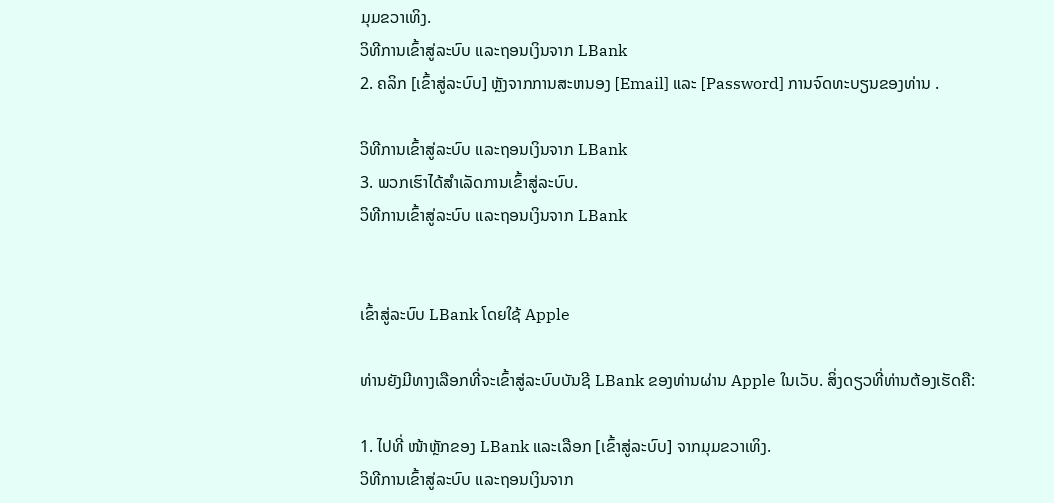ມຸມຂວາເທິງ.
ວິທີການເຂົ້າສູ່ລະບົບ ແລະຖອນເງິນຈາກ LBank
2. ຄລິກ [ເຂົ້າສູ່ລະບົບ] ຫຼັງຈາກການສະຫນອງ [Email] ແລະ [Password] ການຈົດທະບຽນຂອງທ່ານ .

ວິທີການເຂົ້າສູ່ລະບົບ ແລະຖອນເງິນຈາກ LBank
3. ພວກເຮົາໄດ້ສໍາເລັດການເຂົ້າສູ່ລະບົບ.
ວິທີການເຂົ້າສູ່ລະບົບ ແລະຖອນເງິນຈາກ LBank


ເຂົ້າສູ່ລະບົບ LBank ໂດຍໃຊ້ Apple

ທ່ານຍັງມີທາງເລືອກທີ່ຈະເຂົ້າສູ່ລະບົບບັນຊີ LBank ຂອງທ່ານຜ່ານ Apple ໃນເວັບ. ສິ່ງດຽວທີ່ທ່ານຕ້ອງເຮັດຄື:

1. ໄປທີ່ ໜ້າຫຼັກຂອງ LBank ແລະເລືອກ [ເຂົ້າສູ່ລະບົບ] ຈາກມຸມຂວາເທິງ.
ວິທີການເຂົ້າສູ່ລະບົບ ແລະຖອນເງິນຈາກ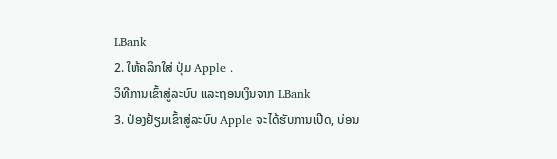LBank
2. ໃຫ້ຄລິກໃສ່ ປຸ່ມ Apple .
ວິທີການເຂົ້າສູ່ລະບົບ ແລະຖອນເງິນຈາກ LBank
3. ປ່ອງຢ້ຽມເຂົ້າສູ່ລະບົບ Apple ຈະໄດ້ຮັບການເປີດ, ບ່ອນ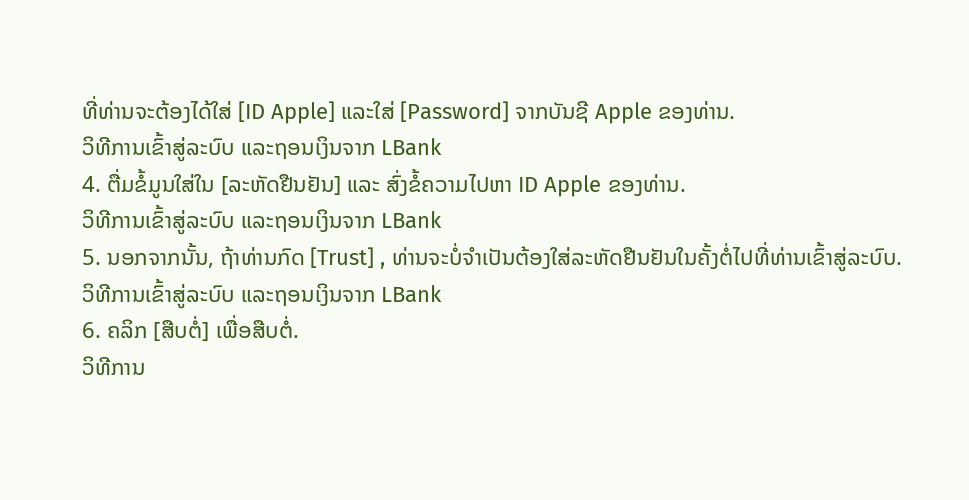ທີ່ທ່ານຈະຕ້ອງໄດ້ໃສ່ [ID Apple] ແລະໃສ່ [Password] ຈາກບັນຊີ Apple ຂອງທ່ານ.
ວິທີການເຂົ້າສູ່ລະບົບ ແລະຖອນເງິນຈາກ LBank
4. ຕື່ມຂໍ້ມູນໃສ່ໃນ [ລະຫັດຢືນຢັນ] ແລະ ສົ່ງຂໍ້ຄວາມໄປຫາ ID Apple ຂອງທ່ານ.
ວິທີການເຂົ້າສູ່ລະບົບ ແລະຖອນເງິນຈາກ LBank
5. ນອກຈາກນັ້ນ, ຖ້າທ່ານກົດ [Trust] , ທ່ານຈະບໍ່ຈໍາເປັນຕ້ອງໃສ່ລະຫັດຢືນຢັນໃນຄັ້ງຕໍ່ໄປທີ່ທ່ານເຂົ້າສູ່ລະບົບ.
ວິທີການເຂົ້າສູ່ລະບົບ ແລະຖອນເງິນຈາກ LBank
6. ຄລິກ [ສືບຕໍ່] ເພື່ອສືບຕໍ່.
ວິທີການ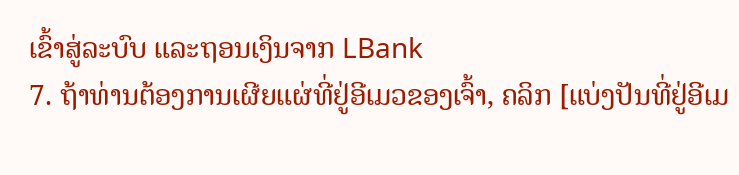ເຂົ້າສູ່ລະບົບ ແລະຖອນເງິນຈາກ LBank
7. ຖ້າທ່ານຕ້ອງການເຜີຍແຜ່ທີ່ຢູ່ອີເມວຂອງເຈົ້າ, ຄລິກ [ແບ່ງປັນທີ່ຢູ່ອີເມ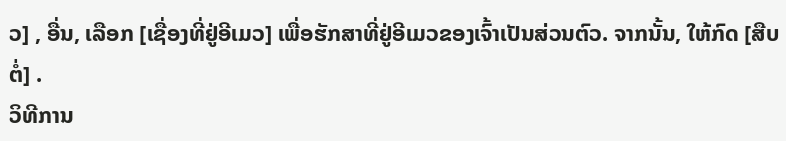ວ] , ອື່ນ, ເລືອກ [ເຊື່ອງທີ່ຢູ່ອີເມວ] ເພື່ອຮັກສາທີ່ຢູ່ອີເມວຂອງເຈົ້າເປັນສ່ວນຕົວ. ຈາກນັ້ນ, ໃຫ້ກົດ [ສືບຕໍ່] .
ວິທີການ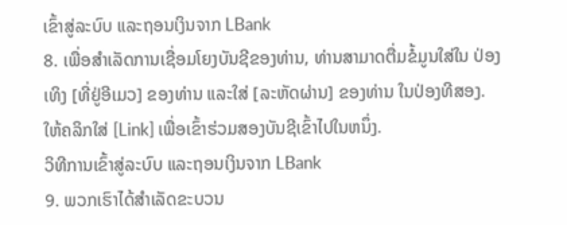ເຂົ້າສູ່ລະບົບ ແລະຖອນເງິນຈາກ LBank
8. ເພື່ອສໍາເລັດການເຊື່ອມໂຍງບັນຊີຂອງທ່ານ, ທ່ານສາມາດຕື່ມຂໍ້ມູນໃສ່ໃນ ປ່ອງເທິງ [ທີ່ຢູ່ອີເມວ] ຂອງທ່ານ ແລະໃສ່ [ລະຫັດຜ່ານ] ຂອງທ່ານ ໃນປ່ອງທີສອງ. ໃຫ້ຄລິກໃສ່ [Link] ເພື່ອເຂົ້າຮ່ວມສອງບັນຊີເຂົ້າໄປໃນຫນຶ່ງ.
ວິທີການເຂົ້າສູ່ລະບົບ ແລະຖອນເງິນຈາກ LBank
9. ພວກເຮົາໄດ້ສໍາເລັດຂະບວນ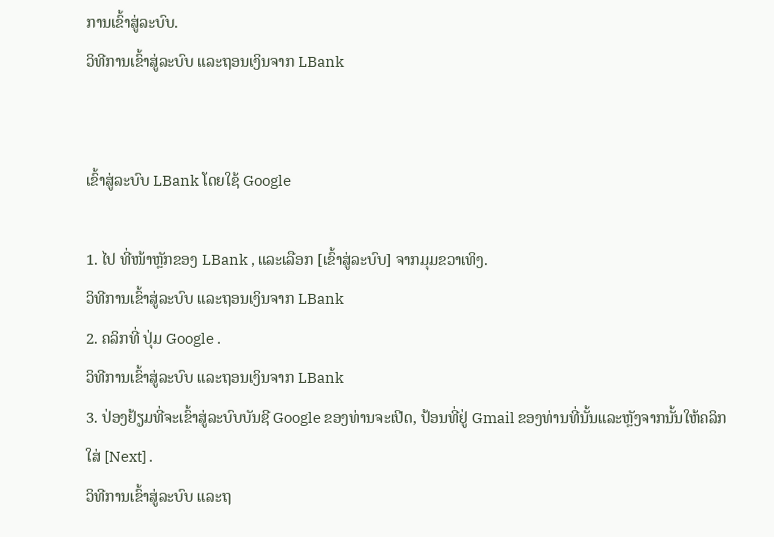ການເຂົ້າສູ່ລະບົບ.
ວິທີການເຂົ້າສູ່ລະບົບ ແລະຖອນເງິນຈາກ LBank


ເຂົ້າສູ່ລະບົບ LBank ໂດຍໃຊ້ Google

1. ໄປ ທີ່ໜ້າຫຼັກຂອງ LBank , ແລະເລືອກ [ເຂົ້າສູ່ລະບົບ] ຈາກມຸມຂວາເທິງ.
ວິທີການເຂົ້າສູ່ລະບົບ ແລະຖອນເງິນຈາກ LBank
2. ຄລິກທີ່ ປຸ່ມ Google .
ວິທີການເຂົ້າສູ່ລະບົບ ແລະຖອນເງິນຈາກ LBank
3. ປ່ອງຢ້ຽມທີ່ຈະເຂົ້າສູ່ລະບົບບັນຊີ Google ຂອງທ່ານຈະເປີດ, ປ້ອນທີ່ຢູ່ Gmail ຂອງທ່ານທີ່ນັ້ນແລະຫຼັງຈາກນັ້ນໃຫ້ຄລິກໃສ່ [Next] .
ວິທີການເຂົ້າສູ່ລະບົບ ແລະຖ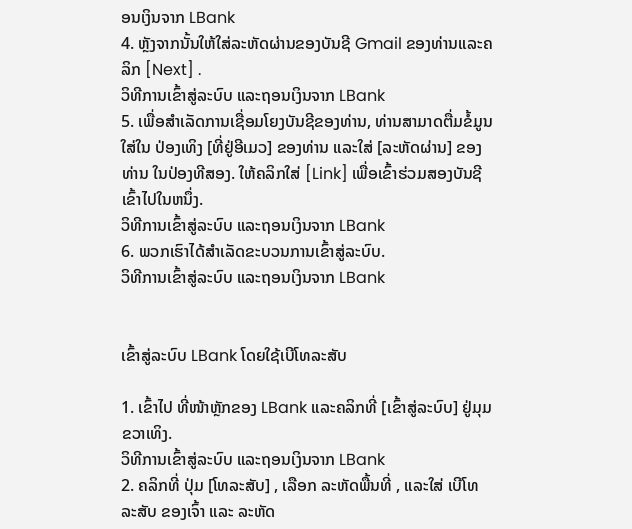ອນເງິນຈາກ LBank
4. ຫຼັງຈາກນັ້ນໃຫ້ໃສ່ລະຫັດຜ່ານຂອງບັນຊີ Gmail ຂອງທ່ານແລະຄລິກ [Next] .
ວິທີການເຂົ້າສູ່ລະບົບ ແລະຖອນເງິນຈາກ LBank
5. ເພື່ອສໍາເລັດການເຊື່ອມໂຍງບັນຊີຂອງທ່ານ, ທ່ານສາມາດຕື່ມຂໍ້ມູນໃສ່ໃນ ປ່ອງເທິງ [ທີ່ຢູ່ອີເມວ] ຂອງທ່ານ ແລະໃສ່ [ລະຫັດຜ່ານ] ຂອງທ່ານ ໃນປ່ອງທີສອງ. ໃຫ້ຄລິກໃສ່ [Link] ເພື່ອເຂົ້າຮ່ວມສອງບັນຊີເຂົ້າໄປໃນຫນຶ່ງ.
ວິທີການເຂົ້າສູ່ລະບົບ ແລະຖອນເງິນຈາກ LBank
6. ພວກເຮົາໄດ້ສໍາເລັດຂະບວນການເຂົ້າສູ່ລະບົບ.
ວິທີການເຂົ້າສູ່ລະບົບ ແລະຖອນເງິນຈາກ LBank


ເຂົ້າສູ່ລະບົບ LBank ໂດຍໃຊ້ເບີໂທລະສັບ

1. ເຂົ້າໄປ ທີ່ໜ້າຫຼັກຂອງ LBank ແລະຄລິກທີ່ [ເຂົ້າສູ່ລະບົບ] ຢູ່ມຸມຂວາເທິງ.
ວິທີການເຂົ້າສູ່ລະບົບ ແລະຖອນເງິນຈາກ LBank
2. ຄລິກທີ່ ປຸ່ມ [ໂທລະສັບ] , ເລືອກ ລະຫັດພື້ນທີ່ , ແລະໃສ່ ເບີໂທລະສັບ ຂອງເຈົ້າ ແລະ ລະຫັດ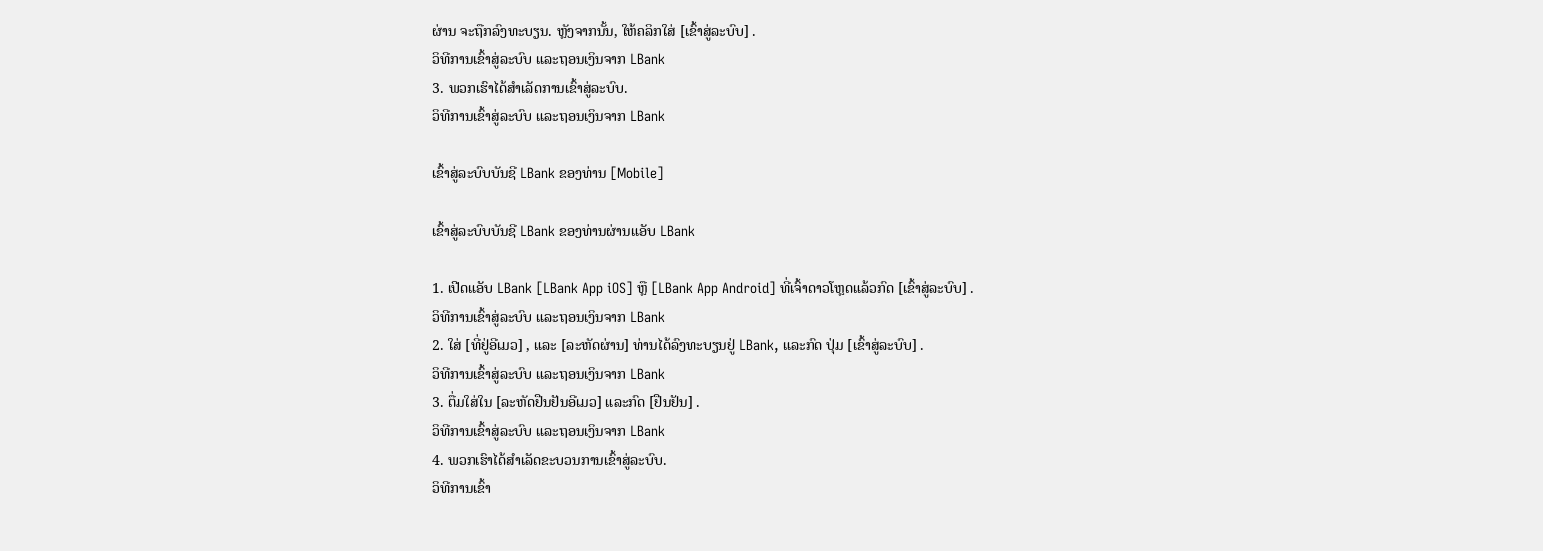ຜ່ານ ຈະຖືກລົງທະບຽນ. ຫຼັງຈາກນັ້ນ, ໃຫ້ຄລິກໃສ່ [ເຂົ້າສູ່ລະບົບ] .
ວິທີການເຂົ້າສູ່ລະບົບ ແລະຖອນເງິນຈາກ LBank
3. ພວກເຮົາໄດ້ສໍາເລັດການເຂົ້າສູ່ລະບົບ.
ວິທີການເຂົ້າສູ່ລະບົບ ແລະຖອນເງິນຈາກ LBank

ເຂົ້າສູ່ລະບົບບັນຊີ LBank ຂອງທ່ານ [Mobile]

ເຂົ້າສູ່ລະບົບບັນຊີ LBank ຂອງທ່ານຜ່ານແອັບ LBank

1. ເປີດແອັບ LBank [LBank App iOS] ຫຼື [LBank App Android] ທີ່ເຈົ້າດາວໂຫຼດແລ້ວກົດ [ເຂົ້າສູ່ລະບົບ] .
ວິທີການເຂົ້າສູ່ລະບົບ ແລະຖອນເງິນຈາກ LBank
2. ໃສ່ [ທີ່ຢູ່ອີເມວ] , ແລະ [ລະຫັດຜ່ານ] ທ່ານໄດ້ລົງທະບຽນຢູ່ LBank, ແລະກົດ ປຸ່ມ [ເຂົ້າສູ່ລະບົບ] .
ວິທີການເຂົ້າສູ່ລະບົບ ແລະຖອນເງິນຈາກ LBank
3. ຕື່ມໃສ່ໃນ [ລະຫັດຢືນຢັນອີເມວ] ແລະກົດ [ຢືນຢັນ] .
ວິທີການເຂົ້າສູ່ລະບົບ ແລະຖອນເງິນຈາກ LBank
4. ພວກເຮົາໄດ້ສໍາເລັດຂະບວນການເຂົ້າສູ່ລະບົບ.
ວິທີການເຂົ້າ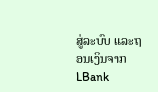ສູ່ລະບົບ ແລະຖອນເງິນຈາກ LBank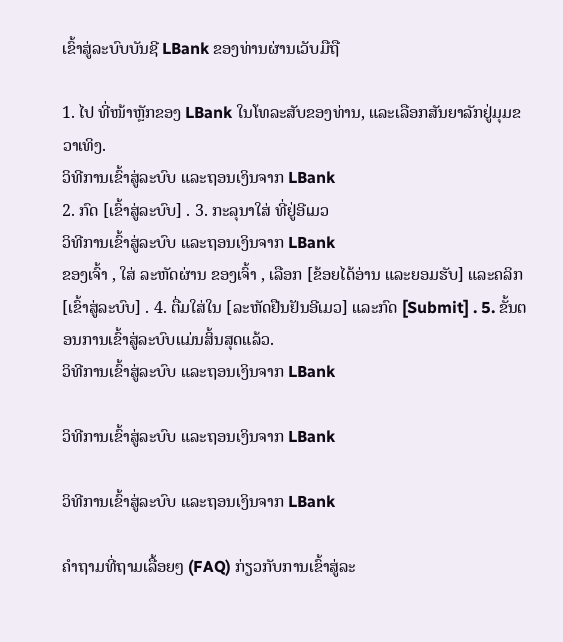ເຂົ້າສູ່ລະບົບບັນຊີ LBank ຂອງທ່ານຜ່ານເວັບມືຖື

1. ໄປ ທີ່ໜ້າຫຼັກຂອງ LBank ໃນໂທລະສັບຂອງທ່ານ, ແລະເລືອກສັນຍາລັກຢູ່ມຸມຂວາເທິງ.
ວິທີການເຂົ້າສູ່ລະບົບ ແລະຖອນເງິນຈາກ LBank
2. ກົດ [ເຂົ້າສູ່ລະບົບ] . 3. ກະລຸນາໃສ່ ທີ່ຢູ່ອີເມວ
ວິທີການເຂົ້າສູ່ລະບົບ ແລະຖອນເງິນຈາກ LBank
ຂອງເຈົ້າ , ໃສ່ ລະຫັດຜ່ານ ຂອງເຈົ້າ , ເລືອກ [ຂ້ອຍໄດ້ອ່ານ ແລະຍອມຮັບ] ແລະຄລິກ [ເຂົ້າສູ່ລະບົບ] . 4. ຕື່ມໃສ່ໃນ [ລະຫັດຢືນຢັນອີເມວ] ແລະກົດ [Submit] . 5. ຂັ້ນຕອນການເຂົ້າສູ່ລະບົບແມ່ນສິ້ນສຸດແລ້ວ.
ວິທີການເຂົ້າສູ່ລະບົບ ແລະຖອນເງິນຈາກ LBank

ວິທີການເຂົ້າສູ່ລະບົບ ແລະຖອນເງິນຈາກ LBank

ວິທີການເຂົ້າສູ່ລະບົບ ແລະຖອນເງິນຈາກ LBank

ຄຳຖາມທີ່ຖາມເລື້ອຍໆ (FAQ) ກ່ຽວກັບການເຂົ້າສູ່ລະ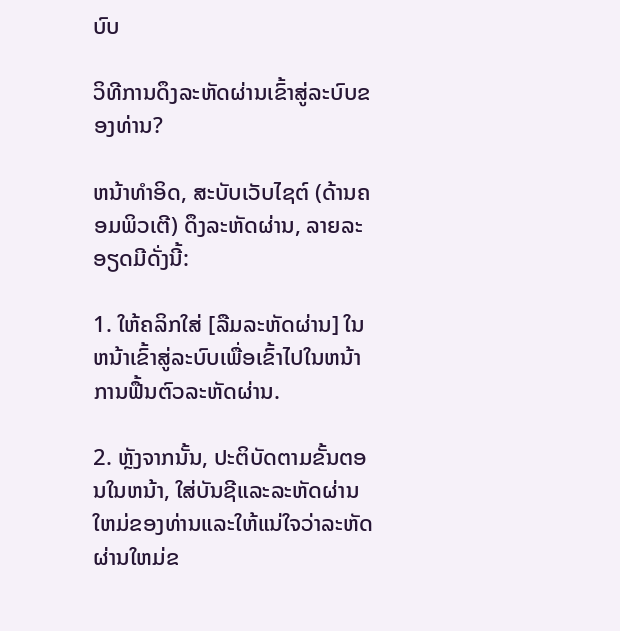ບົບ

ວິທີການດຶງລະຫັດຜ່ານເຂົ້າສູ່ລະບົບຂອງທ່ານ?

ຫນ້າທໍາອິດ, ສະບັບເວັບໄຊຕ໌ (ດ້ານຄອມພິວເຕີ) ດຶງລະຫັດຜ່ານ, ລາຍລະອຽດມີດັ່ງນີ້:

1. ໃຫ້ຄລິກໃສ່ [ລືມລະຫັດຜ່ານ] ໃນຫນ້າເຂົ້າສູ່ລະບົບເພື່ອເຂົ້າໄປໃນຫນ້າການຟື້ນຕົວລະຫັດຜ່ານ.

2. ຫຼັງຈາກນັ້ນ, ປະຕິບັດຕາມຂັ້ນຕອນໃນຫນ້າ, ໃສ່ບັນຊີແລະລະຫັດຜ່ານໃຫມ່ຂອງທ່ານແລະໃຫ້ແນ່ໃຈວ່າລະຫັດຜ່ານໃຫມ່ຂ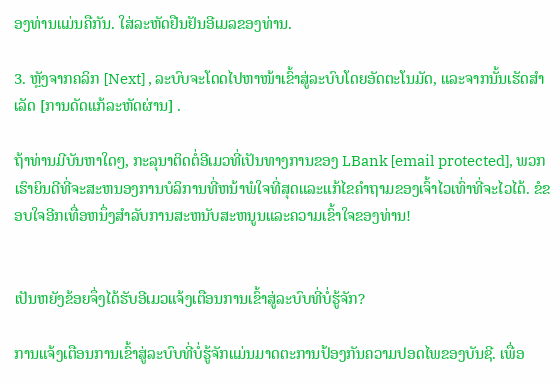ອງທ່ານແມ່ນຄືກັນ. ໃສ່ລະຫັດຢືນຢັນອີເມລຂອງທ່ານ.

3. ຫຼັງຈາກຄລິກ [Next] , ລະບົບຈະໂດດໄປຫາໜ້າເຂົ້າສູ່ລະບົບໂດຍອັດຕະໂນມັດ, ແລະຈາກນັ້ນເຮັດສຳເລັດ [ການດັດແກ້ລະຫັດຜ່ານ] .

ຖ້າທ່ານມີບັນຫາໃດໆ, ກະລຸນາຕິດຕໍ່ອີເມວທີ່ເປັນທາງການຂອງ LBank [email protected], ພວກເຮົາຍິນດີທີ່ຈະສະຫນອງການບໍລິການທີ່ຫນ້າພໍໃຈທີ່ສຸດແລະແກ້ໄຂຄໍາຖາມຂອງເຈົ້າໄວເທົ່າທີ່ຈະໄວໄດ້. ຂໍຂອບໃຈອີກເທື່ອຫນຶ່ງສໍາລັບການສະຫນັບສະຫນູນແລະຄວາມເຂົ້າໃຈຂອງທ່ານ!


ເປັນຫຍັງຂ້ອຍຈຶ່ງໄດ້ຮັບອີເມວແຈ້ງເຕືອນການເຂົ້າສູ່ລະບົບທີ່ບໍ່ຮູ້ຈັກ?

ການແຈ້ງເຕືອນການເຂົ້າສູ່ລະບົບທີ່ບໍ່ຮູ້ຈັກແມ່ນມາດຕະການປ້ອງກັນຄວາມປອດໄພຂອງບັນຊີ. ເພື່ອ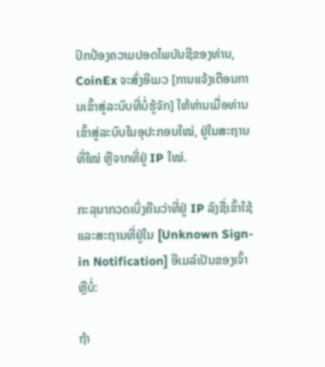ປົກປ້ອງຄວາມປອດໄພບັນຊີຂອງທ່ານ, CoinEx ຈະສົ່ງອີເມວ [ການແຈ້ງເຕືອນການເຂົ້າສູ່ລະບົບທີ່ບໍ່ຮູ້ຈັກ] ໃຫ້ທ່ານເມື່ອທ່ານເຂົ້າສູ່ລະບົບໃນອຸປະກອນໃໝ່, ຢູ່ໃນສະຖານທີ່ໃໝ່ ຫຼືຈາກທີ່ຢູ່ IP ໃໝ່.

ກະລຸນາກວດເບິ່ງຄືນວ່າທີ່ຢູ່ IP ລົງຊື່ເຂົ້າໃຊ້ ແລະສະຖານທີ່ຢູ່ໃນ [Unknown Sign-in Notification] ອີເມລ໌ເປັນຂອງເຈົ້າຫຼືບໍ່:

ຖ້າ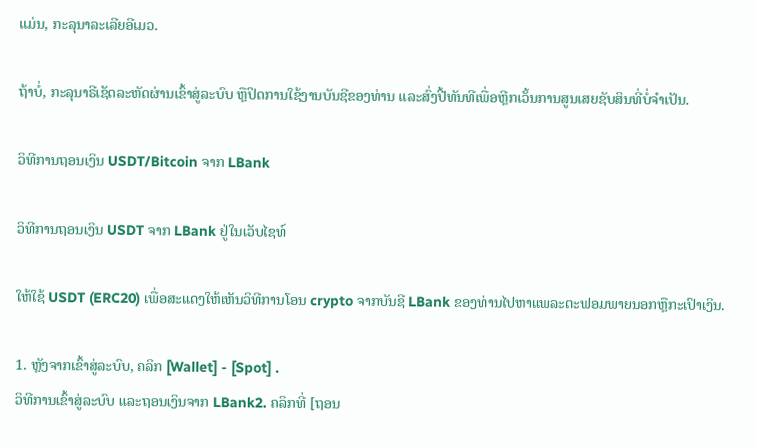ແມ່ນ, ກະລຸນາລະເລີຍອີເມວ.

ຖ້າບໍ່, ກະລຸນາຣີເຊັດລະຫັດຜ່ານເຂົ້າສູ່ລະບົບ ຫຼືປິດການໃຊ້ງານບັນຊີຂອງທ່ານ ແລະສົ່ງປີ້ທັນທີເພື່ອຫຼີກເວັ້ນການສູນເສຍຊັບສິນທີ່ບໍ່ຈໍາເປັນ.

ວິທີການຖອນເງິນ USDT/Bitcoin ຈາກ LBank

ວິທີການຖອນເງິນ USDT ຈາກ LBank ຢູ່ໃນເວັບໄຊທ໌

ໃຫ້ໃຊ້ USDT (ERC20) ເພື່ອສະແດງໃຫ້ເຫັນວິທີການໂອນ crypto ຈາກບັນຊີ LBank ຂອງທ່ານໄປຫາແພລະຕະຟອມພາຍນອກຫຼືກະເປົາເງິນ.

1. ຫຼັງຈາກເຂົ້າສູ່ລະບົບ, ຄລິກ [Wallet] - [Spot] .
ວິທີການເຂົ້າສູ່ລະບົບ ແລະຖອນເງິນຈາກ LBank2. ຄລິກທີ່ [ຖອນ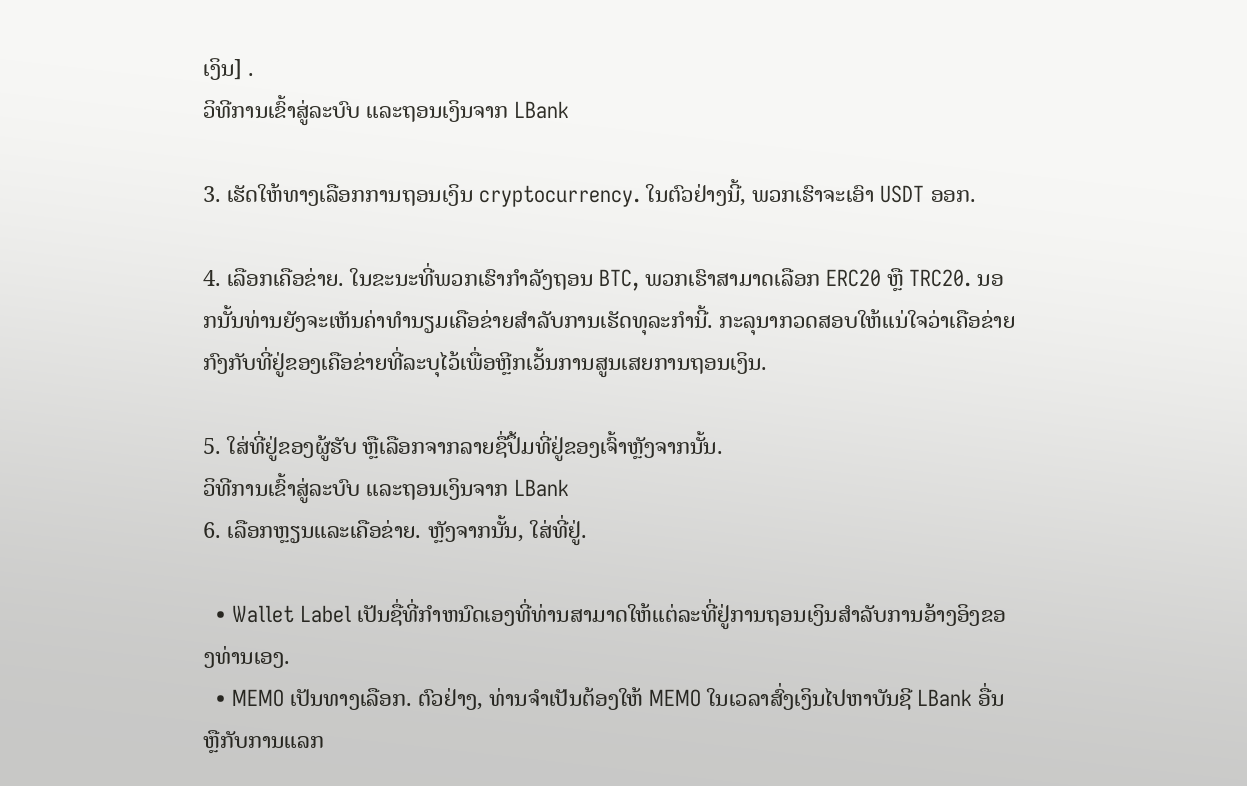ເງິນ] .
ວິທີການເຂົ້າສູ່ລະບົບ ແລະຖອນເງິນຈາກ LBank

3. ເຮັດໃຫ້ທາງເລືອກການຖອນເງິນ cryptocurrency. ໃນຕົວຢ່າງນີ້, ພວກເຮົາຈະເອົາ USDT ອອກ.

4. ເລືອກເຄືອຂ່າຍ. ໃນຂະນະທີ່ພວກເຮົາກໍາລັງຖອນ BTC, ພວກເຮົາສາມາດເລືອກ ERC20 ຫຼື TRC20. ນອກນັ້ນທ່ານຍັງຈະເຫັນຄ່າທໍານຽມເຄືອຂ່າຍສໍາລັບການເຮັດທຸລະກໍານີ້. ກະລຸນາກວດສອບໃຫ້ແນ່ໃຈວ່າເຄືອຂ່າຍກົງກັບທີ່ຢູ່ຂອງເຄືອຂ່າຍທີ່ລະບຸໄວ້ເພື່ອຫຼີກເວັ້ນການສູນເສຍການຖອນເງິນ.

5. ໃສ່ທີ່ຢູ່ຂອງຜູ້ຮັບ ຫຼືເລືອກຈາກລາຍຊື່ປຶ້ມທີ່ຢູ່ຂອງເຈົ້າຫຼັງຈາກນັ້ນ.
ວິທີການເຂົ້າສູ່ລະບົບ ແລະຖອນເງິນຈາກ LBank
6. ເລືອກຫຼຽນແລະເຄືອຂ່າຍ. ຫຼັງຈາກນັ້ນ, ໃສ່ທີ່ຢູ່.

  • Wallet Label ເປັນຊື່ທີ່ກໍາຫນົດເອງທີ່ທ່ານສາມາດໃຫ້ແຕ່ລະທີ່ຢູ່ການຖອນເງິນສໍາລັບການອ້າງອິງຂອງທ່ານເອງ.
  • MEMO ເປັນທາງເລືອກ. ຕົວຢ່າງ, ທ່ານຈໍາເປັນຕ້ອງໃຫ້ MEMO ໃນເວລາສົ່ງເງິນໄປຫາບັນຊີ LBank ອື່ນຫຼືກັບການແລກ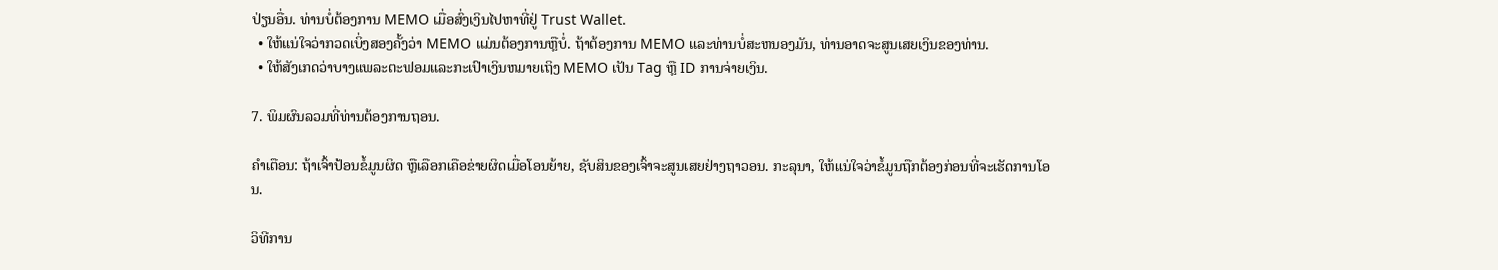ປ່ຽນອື່ນ. ທ່ານບໍ່ຕ້ອງການ MEMO ເມື່ອສົ່ງເງິນໄປຫາທີ່ຢູ່ Trust Wallet.
  • ໃຫ້ແນ່ໃຈວ່າກວດເບິ່ງສອງຄັ້ງວ່າ MEMO ແມ່ນຕ້ອງການຫຼືບໍ່. ຖ້າຕ້ອງການ MEMO ແລະທ່ານບໍ່ສະຫນອງມັນ, ທ່ານອາດຈະສູນເສຍເງິນຂອງທ່ານ.
  • ໃຫ້ສັງເກດວ່າບາງແພລະຕະຟອມແລະກະເປົາເງິນຫມາຍເຖິງ MEMO ເປັນ Tag ຫຼື ID ການຈ່າຍເງິນ.

7. ພິມຜົນລວມທີ່ທ່ານຕ້ອງການຖອນ.

ຄຳເຕືອນ: ຖ້າເຈົ້າປ້ອນຂໍ້ມູນຜິດ ຫຼືເລືອກເຄືອຂ່າຍຜິດເມື່ອໂອນຍ້າຍ, ຊັບສິນຂອງເຈົ້າຈະສູນເສຍຢ່າງຖາວອນ. ກະລຸນາ, ໃຫ້ແນ່ໃຈວ່າຂໍ້ມູນຖືກຕ້ອງກ່ອນທີ່ຈະເຮັດການໂອນ.

ວິທີການ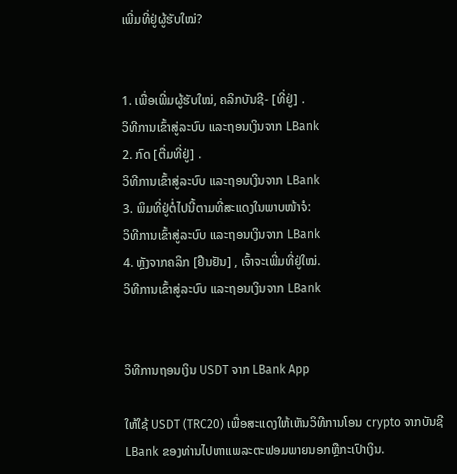ເພີ່ມທີ່ຢູ່ຜູ້ຮັບໃໝ່?


1. ເພື່ອເພີ່ມຜູ້ຮັບໃໝ່, ຄລິກບັນຊີ- [ທີ່ຢູ່] .
ວິທີການເຂົ້າສູ່ລະບົບ ແລະຖອນເງິນຈາກ LBank
2. ກົດ [ຕື່ມທີ່ຢູ່] .
ວິທີການເຂົ້າສູ່ລະບົບ ແລະຖອນເງິນຈາກ LBank
3. ພິມທີ່ຢູ່ຕໍ່ໄປນີ້ຕາມທີ່ສະແດງໃນພາບໜ້າຈໍ:
ວິທີການເຂົ້າສູ່ລະບົບ ແລະຖອນເງິນຈາກ LBank
4. ຫຼັງຈາກຄລິກ [ຢືນຢັນ] , ເຈົ້າຈະເພີ່ມທີ່ຢູ່ໃໝ່.
ວິທີການເຂົ້າສູ່ລະບົບ ແລະຖອນເງິນຈາກ LBank


ວິທີການຖອນເງິນ USDT ຈາກ LBank App

ໃຫ້ໃຊ້ USDT (TRC20) ເພື່ອສະແດງໃຫ້ເຫັນວິທີການໂອນ crypto ຈາກບັນຊີ LBank ຂອງທ່ານໄປຫາແພລະຕະຟອມພາຍນອກຫຼືກະເປົາເງິນ.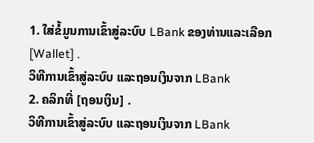1. ໃສ່ຂໍ້ມູນການເຂົ້າສູ່ລະບົບ LBank ຂອງທ່ານແລະເລືອກ [Wallet] .
ວິທີການເຂົ້າສູ່ລະບົບ ແລະຖອນເງິນຈາກ LBank
2. ຄລິກທີ່ [ຖອນເງິນ] .
ວິທີການເຂົ້າສູ່ລະບົບ ແລະຖອນເງິນຈາກ LBank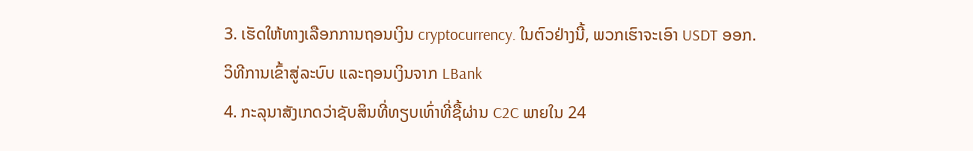3. ເຮັດໃຫ້ທາງເລືອກການຖອນເງິນ cryptocurrency. ໃນຕົວຢ່າງນີ້, ພວກເຮົາຈະເອົາ USDT ອອກ.
ວິທີການເຂົ້າສູ່ລະບົບ ແລະຖອນເງິນຈາກ LBank
4. ກະລຸນາສັງເກດວ່າຊັບສິນທີ່ທຽບເທົ່າທີ່ຊື້ຜ່ານ C2C ພາຍໃນ 24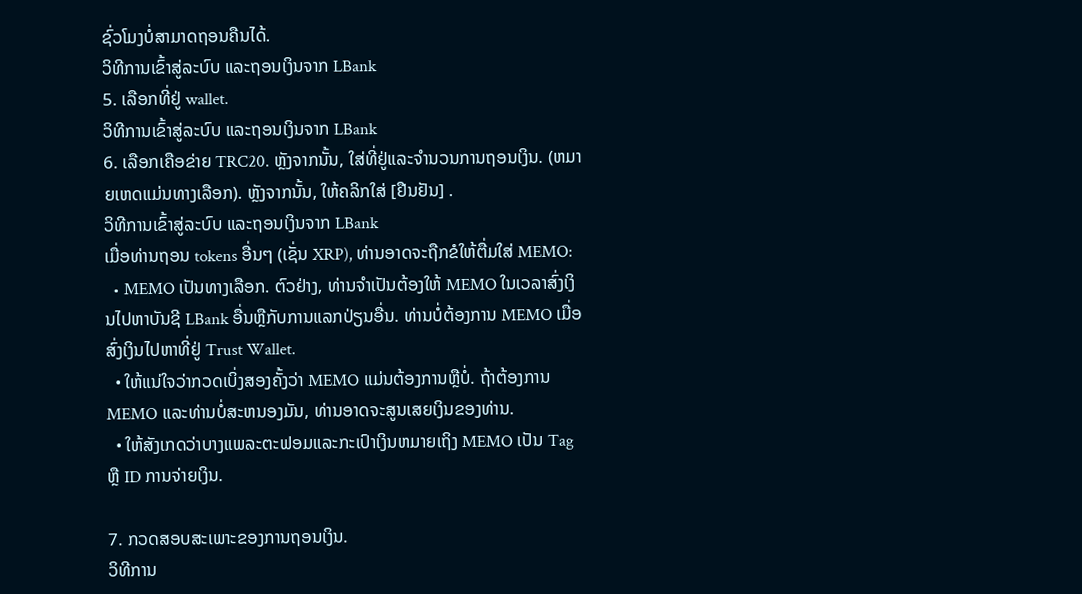ຊົ່ວໂມງບໍ່ສາມາດຖອນຄືນໄດ້.
ວິທີການເຂົ້າສູ່ລະບົບ ແລະຖອນເງິນຈາກ LBank
5. ເລືອກທີ່ຢູ່ wallet.
ວິທີການເຂົ້າສູ່ລະບົບ ແລະຖອນເງິນຈາກ LBank
6. ເລືອກເຄືອຂ່າຍ TRC20. ຫຼັງຈາກນັ້ນ, ໃສ່ທີ່ຢູ່ແລະຈໍານວນການຖອນເງິນ. (ຫມາຍເຫດແມ່ນທາງເລືອກ). ຫຼັງຈາກນັ້ນ, ໃຫ້ຄລິກໃສ່ [ຢືນຢັນ] .
ວິທີການເຂົ້າສູ່ລະບົບ ແລະຖອນເງິນຈາກ LBank
ເມື່ອທ່ານຖອນ tokens ອື່ນໆ (ເຊັ່ນ XRP), ທ່ານອາດຈະຖືກຂໍໃຫ້ຕື່ມໃສ່ MEMO:
  • MEMO ເປັນທາງເລືອກ. ຕົວຢ່າງ, ທ່ານຈໍາເປັນຕ້ອງໃຫ້ MEMO ໃນເວລາສົ່ງເງິນໄປຫາບັນຊີ LBank ອື່ນຫຼືກັບການແລກປ່ຽນອື່ນ. ທ່ານບໍ່ຕ້ອງການ MEMO ເມື່ອສົ່ງເງິນໄປຫາທີ່ຢູ່ Trust Wallet.
  • ໃຫ້ແນ່ໃຈວ່າກວດເບິ່ງສອງຄັ້ງວ່າ MEMO ແມ່ນຕ້ອງການຫຼືບໍ່. ຖ້າຕ້ອງການ MEMO ແລະທ່ານບໍ່ສະຫນອງມັນ, ທ່ານອາດຈະສູນເສຍເງິນຂອງທ່ານ.
  • ໃຫ້ສັງເກດວ່າບາງແພລະຕະຟອມແລະກະເປົາເງິນຫມາຍເຖິງ MEMO ເປັນ Tag ຫຼື ID ການຈ່າຍເງິນ.

7. ກວດສອບສະເພາະຂອງການຖອນເງິນ.
ວິທີການ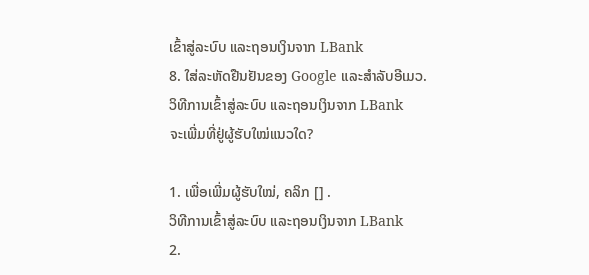ເຂົ້າສູ່ລະບົບ ແລະຖອນເງິນຈາກ LBank
8. ໃສ່ລະຫັດຢືນຢັນຂອງ Google ແລະສໍາລັບອີເມວ.
ວິທີການເຂົ້າສູ່ລະບົບ ແລະຖອນເງິນຈາກ LBank
ຈະເພີ່ມທີ່ຢູ່ຜູ້ຮັບໃໝ່ແນວໃດ?

1. ເພື່ອເພີ່ມຜູ້ຮັບໃໝ່, ຄລິກ [] .
ວິທີການເຂົ້າສູ່ລະບົບ ແລະຖອນເງິນຈາກ LBank
2.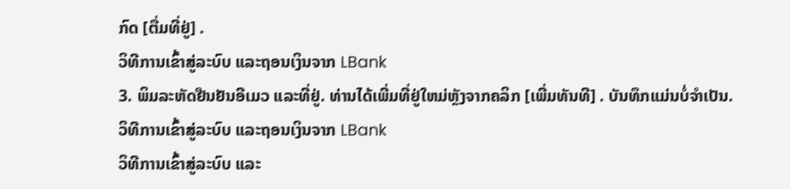ກົດ [ຕື່ມທີ່ຢູ່] .
ວິທີການເຂົ້າສູ່ລະບົບ ແລະຖອນເງິນຈາກ LBank
3. ພິມລະຫັດຢືນຢັນອີເມວ ແລະທີ່ຢູ່. ທ່ານໄດ້ເພີ່ມທີ່ຢູ່ໃຫມ່ຫຼັງຈາກຄລິກ [ເພີ່ມທັນທີ] . ບັນທຶກແມ່ນບໍ່ຈໍາເປັນ.
ວິທີການເຂົ້າສູ່ລະບົບ ແລະຖອນເງິນຈາກ LBank
ວິທີການເຂົ້າສູ່ລະບົບ ແລະ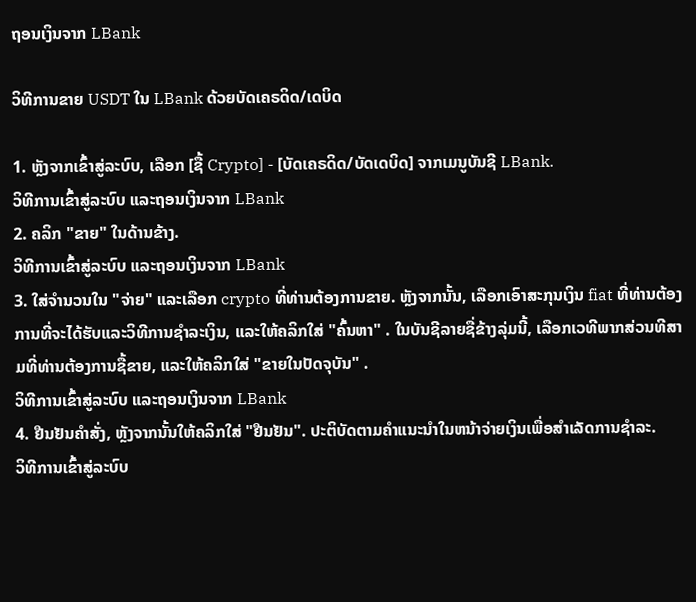ຖອນເງິນຈາກ LBank

ວິທີການຂາຍ USDT ໃນ LBank ດ້ວຍບັດເຄຣດິດ/ເດບິດ

1. ຫຼັງຈາກເຂົ້າສູ່ລະບົບ, ເລືອກ [ຊື້ Crypto] - [ບັດເຄຣດິດ/ບັດເດບິດ] ຈາກເມນູບັນຊີ LBank.
ວິທີການເຂົ້າສູ່ລະບົບ ແລະຖອນເງິນຈາກ LBank
2. ຄລິກ "ຂາຍ" ໃນດ້ານຂ້າງ.
ວິທີການເຂົ້າສູ່ລະບົບ ແລະຖອນເງິນຈາກ LBank
3. ໃສ່ຈໍານວນໃນ "ຈ່າຍ" ແລະເລືອກ crypto ທີ່ທ່ານຕ້ອງການຂາຍ. ຫຼັງຈາກນັ້ນ, ເລືອກເອົາສະກຸນເງິນ fiat ທີ່ທ່ານຕ້ອງການທີ່ຈະໄດ້ຮັບແລະວິທີການຊໍາລະເງິນ, ແລະໃຫ້ຄລິກໃສ່ "ຄົ້ນຫາ" . ໃນບັນຊີລາຍຊື່ຂ້າງລຸ່ມນີ້, ເລືອກເວທີພາກສ່ວນທີສາມທີ່ທ່ານຕ້ອງການຊື້ຂາຍ, ແລະໃຫ້ຄລິກໃສ່ "ຂາຍໃນປັດຈຸບັນ" .
ວິທີການເຂົ້າສູ່ລະບົບ ແລະຖອນເງິນຈາກ LBank
4. ຢືນຢັນຄໍາສັ່ງ, ຫຼັງຈາກນັ້ນໃຫ້ຄລິກໃສ່ "ຢືນຢັນ". ປະຕິບັດຕາມຄໍາແນະນໍາໃນຫນ້າຈ່າຍເງິນເພື່ອສໍາເລັດການຊໍາລະ.
ວິທີການເຂົ້າສູ່ລະບົບ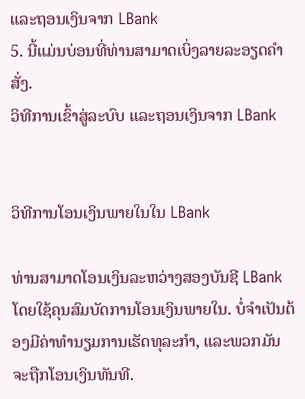ແລະຖອນເງິນຈາກ LBank
5. ນີ້ແມ່ນບ່ອນທີ່ທ່ານສາມາດເບິ່ງລາຍລະອຽດຄໍາສັ່ງ.
ວິທີການເຂົ້າສູ່ລະບົບ ແລະຖອນເງິນຈາກ LBank


ວິທີການໂອນເງິນພາຍໃນໃນ LBank

ທ່ານສາມາດໂອນເງິນລະຫວ່າງສອງບັນຊີ LBank ໂດຍໃຊ້ຄຸນສົມບັດການໂອນເງິນພາຍໃນ. ບໍ່ຈໍາເປັນຕ້ອງມີຄ່າທໍານຽມການເຮັດທຸລະກໍາ, ແລະພວກມັນຈະຖືກໂອນເງິນທັນທີ.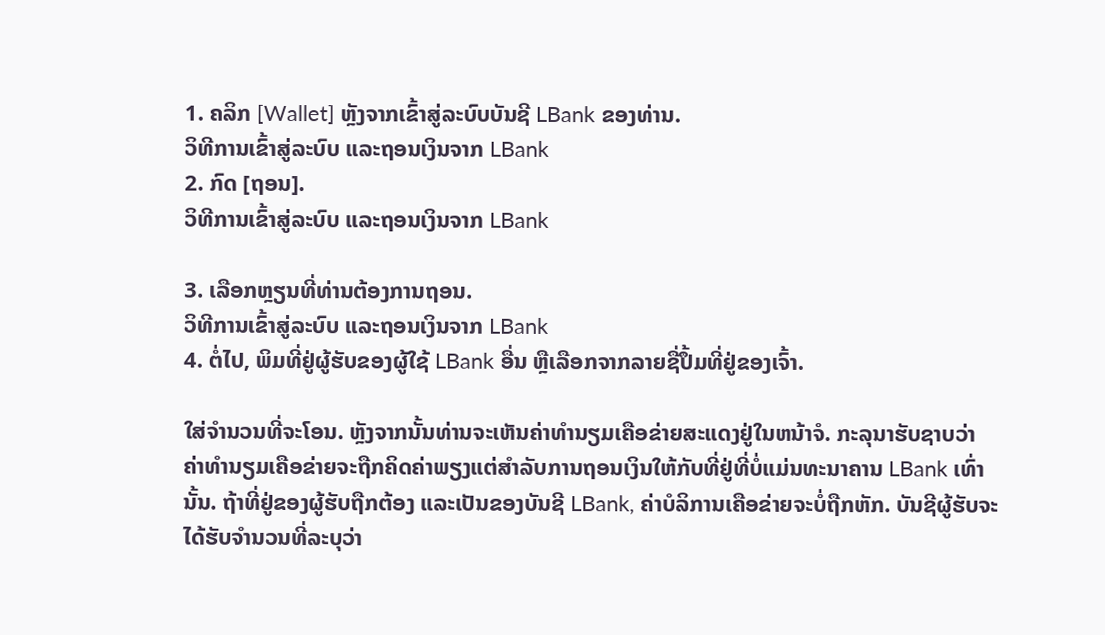1. ຄລິກ [Wallet] ຫຼັງຈາກເຂົ້າສູ່ລະບົບບັນຊີ LBank ຂອງທ່ານ.
ວິທີການເຂົ້າສູ່ລະບົບ ແລະຖອນເງິນຈາກ LBank
2. ກົດ [ຖອນ].
ວິທີການເຂົ້າສູ່ລະບົບ ແລະຖອນເງິນຈາກ LBank

3. ເລືອກຫຼຽນທີ່ທ່ານຕ້ອງການຖອນ.
ວິທີການເຂົ້າສູ່ລະບົບ ແລະຖອນເງິນຈາກ LBank
4. ຕໍ່ໄປ, ພິມທີ່ຢູ່ຜູ້ຮັບຂອງຜູ້ໃຊ້ LBank ອື່ນ ຫຼືເລືອກຈາກລາຍຊື່ປຶ້ມທີ່ຢູ່ຂອງເຈົ້າ.

ໃສ່ຈໍານວນທີ່ຈະໂອນ. ຫຼັງຈາກນັ້ນທ່ານຈະເຫັນຄ່າທໍານຽມເຄືອຂ່າຍສະແດງຢູ່ໃນຫນ້າຈໍ. ກະລຸນາຮັບຊາບວ່າ ຄ່າທຳນຽມເຄືອຂ່າຍຈະຖືກຄິດຄ່າພຽງແຕ່ສຳລັບການຖອນເງິນໃຫ້ກັບທີ່ຢູ່ທີ່ບໍ່ແມ່ນທະນາຄານ LBank ເທົ່ານັ້ນ. ຖ້າທີ່ຢູ່ຂອງຜູ້ຮັບຖືກຕ້ອງ ແລະເປັນຂອງບັນຊີ LBank, ຄ່າບໍລິການເຄືອຂ່າຍຈະບໍ່ຖືກຫັກ. ບັນຊີຜູ້ຮັບຈະໄດ້ຮັບຈໍານວນທີ່ລະບຸວ່າ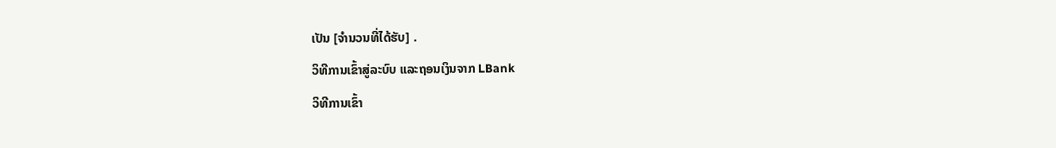ເປັນ [ຈໍານວນທີ່ໄດ້ຮັບ] .
ວິທີການເຂົ້າສູ່ລະບົບ ແລະຖອນເງິນຈາກ LBank
ວິທີການເຂົ້າ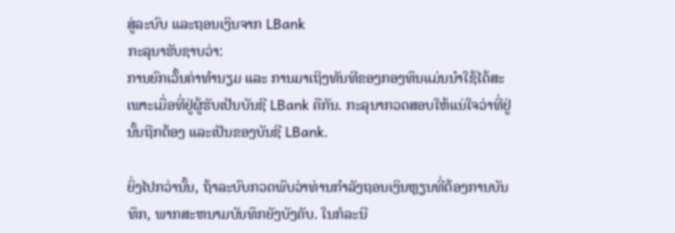ສູ່ລະບົບ ແລະຖອນເງິນຈາກ LBank
ກະລຸນາຮັບຊາບວ່າ:
ການຍົກເວັ້ນຄ່າທຳນຽມ ແລະ ການມາເຖິງທັນທີຂອງກອງທຶນແມ່ນນຳໃຊ້ໄດ້ສະເພາະເມື່ອທີ່ຢູ່ຜູ້ຮັບເປັນບັນຊີ LBank ຄືກັນ. ກະລຸນາກວດສອບໃຫ້ແນ່ໃຈວ່າທີ່ຢູ່ນັ້ນຖືກຕ້ອງ ແລະເປັນຂອງບັນຊີ LBank.

ຍິ່ງໄປກວ່ານັ້ນ, ຖ້າລະບົບກວດພົບວ່າທ່ານກໍາລັງຖອນເງິນຫຼຽນທີ່ຕ້ອງການບັນທຶກ, ພາກສະຫນາມບັນທຶກຍັງບັງຄັບ. ໃນກໍລະນີ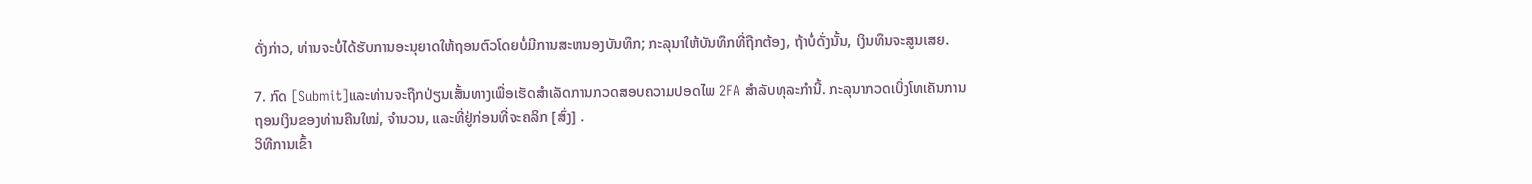ດັ່ງກ່າວ, ທ່ານຈະບໍ່ໄດ້ຮັບການອະນຸຍາດໃຫ້ຖອນຕົວໂດຍບໍ່ມີການສະຫນອງບັນທຶກ; ກະລຸນາໃຫ້ບັນທຶກທີ່ຖືກຕ້ອງ, ຖ້າບໍ່ດັ່ງນັ້ນ, ເງິນທຶນຈະສູນເສຍ.

7. ກົດ [Submit]ແລະທ່ານຈະຖືກປ່ຽນເສັ້ນທາງເພື່ອເຮັດສໍາເລັດການກວດສອບຄວາມປອດໄພ 2FA ສໍາລັບທຸລະກໍານີ້. ກະລຸນາກວດເບິ່ງໂທເຄັນການຖອນເງິນຂອງທ່ານຄືນໃໝ່, ຈຳນວນ, ແລະທີ່ຢູ່ກ່ອນທີ່ຈະຄລິກ [ສົ່ງ] .
ວິທີການເຂົ້າ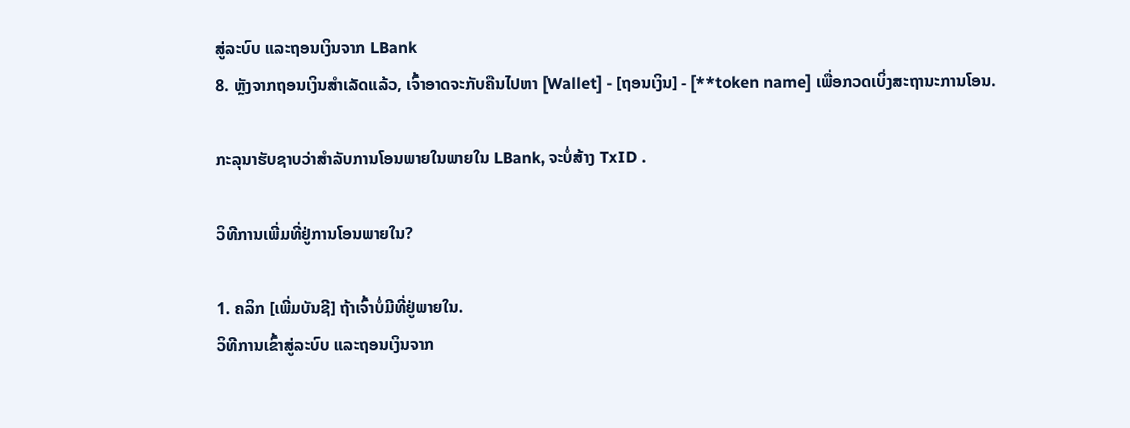ສູ່ລະບົບ ແລະຖອນເງິນຈາກ LBank
8. ຫຼັງຈາກຖອນເງິນສຳເລັດແລ້ວ, ເຈົ້າອາດຈະກັບຄືນໄປຫາ [Wallet] - [ຖອນເງິນ] - [**token name] ເພື່ອກວດເບິ່ງສະຖານະການໂອນ.

ກະລຸນາຮັບຊາບວ່າສໍາລັບການໂອນພາຍໃນພາຍໃນ LBank, ຈະບໍ່ສ້າງ TxID .

ວິທີການເພີ່ມທີ່ຢູ່ການໂອນພາຍໃນ?

1. ຄລິກ [ເພີ່ມບັນຊີ] ຖ້າເຈົ້າບໍ່ມີທີ່ຢູ່ພາຍໃນ.
ວິທີການເຂົ້າສູ່ລະບົບ ແລະຖອນເງິນຈາກ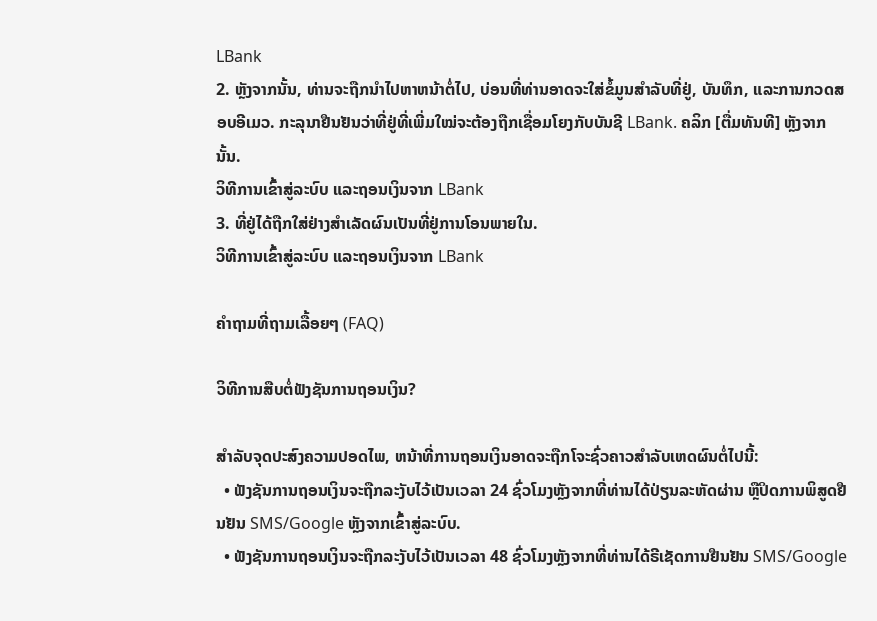LBank
2. ຫຼັງຈາກນັ້ນ, ທ່ານຈະຖືກນໍາໄປຫາຫນ້າຕໍ່ໄປ, ບ່ອນທີ່ທ່ານອາດຈະໃສ່ຂໍ້ມູນສໍາລັບທີ່ຢູ່, ບັນທຶກ, ແລະການກວດສອບອີເມວ. ກະລຸນາຢືນຢັນວ່າທີ່ຢູ່ທີ່ເພີ່ມໃໝ່ຈະຕ້ອງຖືກເຊື່ອມໂຍງກັບບັນຊີ LBank. ຄລິກ [ຕື່ມທັນທີ] ຫຼັງຈາກນັ້ນ.
ວິທີການເຂົ້າສູ່ລະບົບ ແລະຖອນເງິນຈາກ LBank
3. ທີ່ຢູ່ໄດ້ຖືກໃສ່ຢ່າງສໍາເລັດຜົນເປັນທີ່ຢູ່ການໂອນພາຍໃນ.
ວິທີການເຂົ້າສູ່ລະບົບ ແລະຖອນເງິນຈາກ LBank

ຄຳຖາມທີ່ຖາມເລື້ອຍໆ (FAQ)

ວິທີການສືບຕໍ່ຟັງຊັນການຖອນເງິນ?

ສໍາລັບຈຸດປະສົງຄວາມປອດໄພ, ຫນ້າທີ່ການຖອນເງິນອາດຈະຖືກໂຈະຊົ່ວຄາວສໍາລັບເຫດຜົນຕໍ່ໄປນີ້:
  • ຟັງຊັນການຖອນເງິນຈະຖືກລະງັບໄວ້ເປັນເວລາ 24 ຊົ່ວໂມງຫຼັງຈາກທີ່ທ່ານໄດ້ປ່ຽນລະຫັດຜ່ານ ຫຼືປິດການພິສູດຢືນຢັນ SMS/Google ຫຼັງຈາກເຂົ້າສູ່ລະບົບ.
  • ຟັງຊັນການຖອນເງິນຈະຖືກລະງັບໄວ້ເປັນເວລາ 48 ຊົ່ວໂມງຫຼັງຈາກທີ່ທ່ານໄດ້ຣີເຊັດການຢືນຢັນ SMS/Google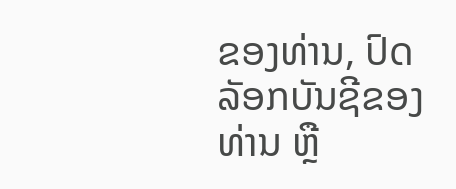ຂອງທ່ານ, ປົດລັອກບັນຊີຂອງທ່ານ ຫຼື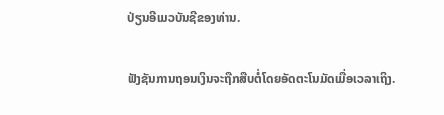ປ່ຽນອີເມວບັນຊີຂອງທ່ານ.

ຟັງຊັນການຖອນເງິນຈະຖືກສືບຕໍ່ໂດຍອັດຕະໂນມັດເມື່ອເວລາເຖິງ.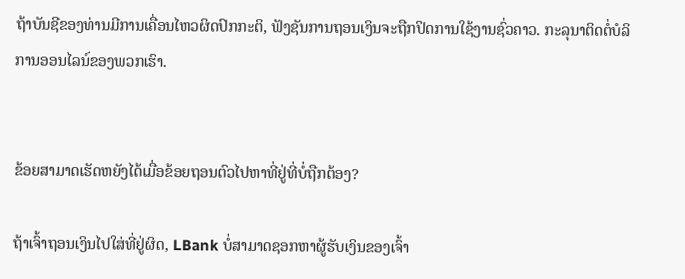ຖ້າບັນຊີຂອງທ່ານມີການເຄື່ອນໄຫວຜິດປົກກະຕິ, ຟັງຊັນການຖອນເງິນຈະຖືກປິດການໃຊ້ງານຊົ່ວຄາວ. ກະລຸນາຕິດຕໍ່ບໍລິການອອນໄລນ໌ຂອງພວກເຮົາ.


ຂ້ອຍສາມາດເຮັດຫຍັງໄດ້ເມື່ອຂ້ອຍຖອນຕົວໄປຫາທີ່ຢູ່ທີ່ບໍ່ຖືກຕ້ອງ?

ຖ້າເຈົ້າຖອນເງິນໄປໃສ່ທີ່ຢູ່ຜິດ, LBank ບໍ່ສາມາດຊອກຫາຜູ້ຮັບເງິນຂອງເຈົ້າ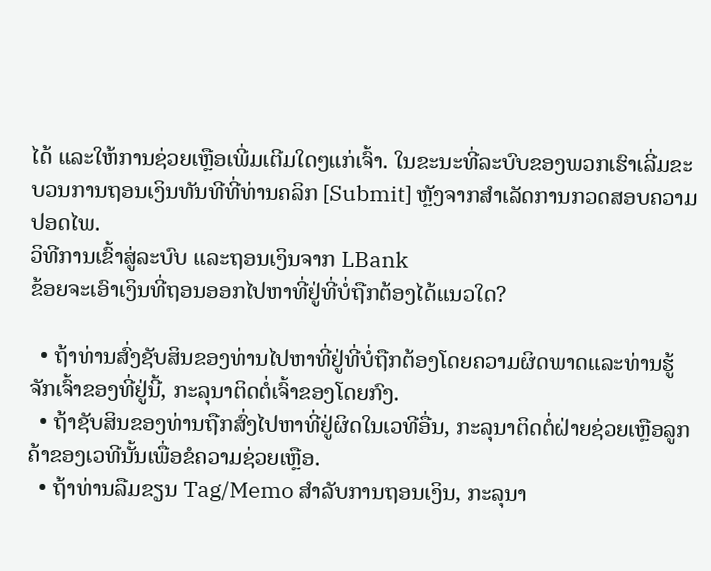ໄດ້ ແລະໃຫ້ການຊ່ວຍເຫຼືອເພີ່ມເຕີມໃດໆແກ່ເຈົ້າ. ໃນຂະນະທີ່ລະບົບຂອງພວກເຮົາເລີ່ມຂະບວນການຖອນເງິນທັນທີທີ່ທ່ານຄລິກ [Submit] ຫຼັງຈາກສໍາເລັດການກວດສອບຄວາມປອດໄພ.
ວິທີການເຂົ້າສູ່ລະບົບ ແລະຖອນເງິນຈາກ LBank
ຂ້ອຍຈະເອົາເງິນທີ່ຖອນອອກໄປຫາທີ່ຢູ່ທີ່ບໍ່ຖືກຕ້ອງໄດ້ແນວໃດ?

  • ຖ້າທ່ານສົ່ງຊັບສິນຂອງທ່ານໄປຫາທີ່ຢູ່ທີ່ບໍ່ຖືກຕ້ອງໂດຍຄວາມຜິດພາດແລະທ່ານຮູ້ຈັກເຈົ້າຂອງທີ່ຢູ່ນີ້, ກະລຸນາຕິດຕໍ່ເຈົ້າຂອງໂດຍກົງ.
  • ຖ້າຊັບສິນຂອງທ່ານຖືກສົ່ງໄປຫາທີ່ຢູ່ຜິດໃນເວທີອື່ນ, ກະລຸນາຕິດຕໍ່ຝ່າຍຊ່ວຍເຫຼືອລູກຄ້າຂອງເວທີນັ້ນເພື່ອຂໍຄວາມຊ່ວຍເຫຼືອ.
  • ຖ້າທ່ານລືມຂຽນ Tag/Memo ສໍາລັບການຖອນເງິນ, ກະລຸນາ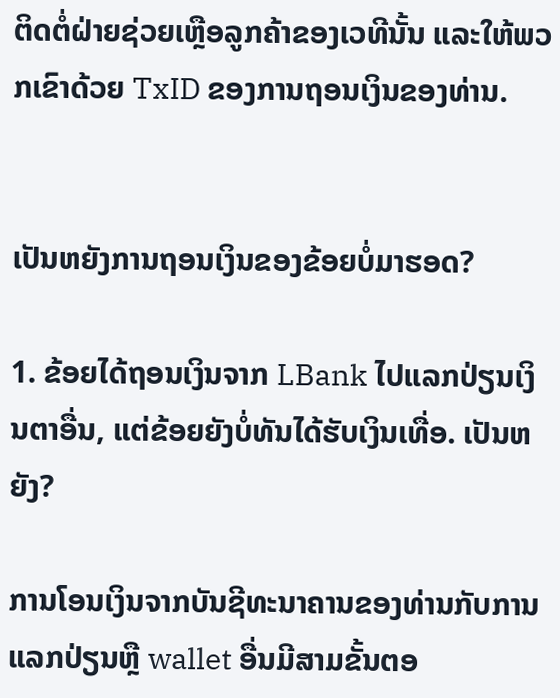ຕິດຕໍ່ຝ່າຍຊ່ວຍເຫຼືອລູກຄ້າຂອງເວທີນັ້ນ ແລະໃຫ້ພວກເຂົາດ້ວຍ TxID ຂອງການຖອນເງິນຂອງທ່ານ.


ເປັນຫຍັງການຖອນເງິນຂອງຂ້ອຍບໍ່ມາຮອດ?

1. ຂ້ອຍໄດ້ຖອນເງິນຈາກ LBank ໄປແລກປ່ຽນເງິນຕາອື່ນ, ແຕ່ຂ້ອຍຍັງບໍ່ທັນໄດ້ຮັບເງິນເທື່ອ. ເປັນຫຍັງ?

ການໂອນເງິນຈາກບັນຊີທະນາຄານຂອງທ່ານກັບການແລກປ່ຽນຫຼື wallet ອື່ນມີສາມຂັ້ນຕອ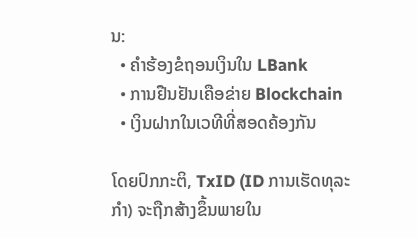ນ:
  • ຄໍາຮ້ອງຂໍຖອນເງິນໃນ LBank
  • ການຢືນຢັນເຄືອຂ່າຍ Blockchain
  • ເງິນຝາກໃນເວທີທີ່ສອດຄ້ອງກັນ

ໂດຍປົກກະຕິ, TxID (ID ການເຮັດທຸລະກໍາ) ຈະຖືກສ້າງຂຶ້ນພາຍໃນ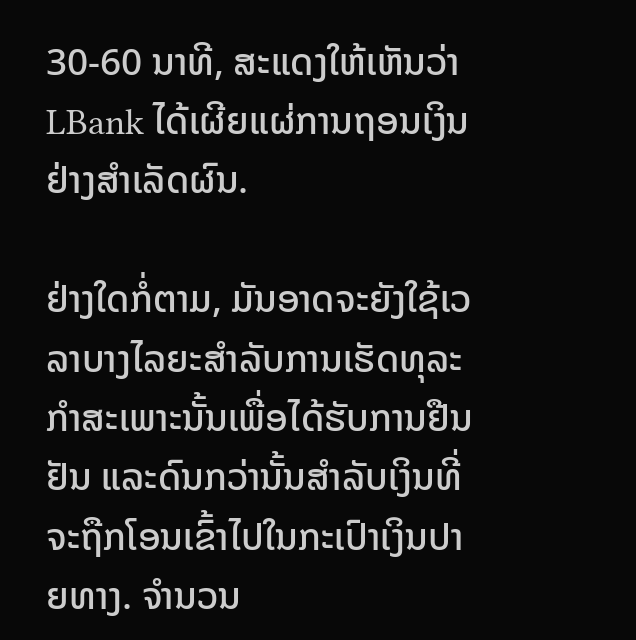30-60 ນາທີ, ສະແດງໃຫ້ເຫັນວ່າ LBank ໄດ້ເຜີຍແຜ່ການຖອນເງິນຢ່າງສໍາເລັດຜົນ.

ຢ່າງໃດກໍ່ຕາມ, ມັນອາດຈະຍັງໃຊ້ເວລາບາງໄລຍະສໍາລັບການເຮັດທຸລະກໍາສະເພາະນັ້ນເພື່ອໄດ້ຮັບການຢືນຢັນ ແລະດົນກວ່ານັ້ນສໍາລັບເງິນທີ່ຈະຖືກໂອນເຂົ້າໄປໃນກະເປົາເງິນປາຍທາງ. ຈໍານວນ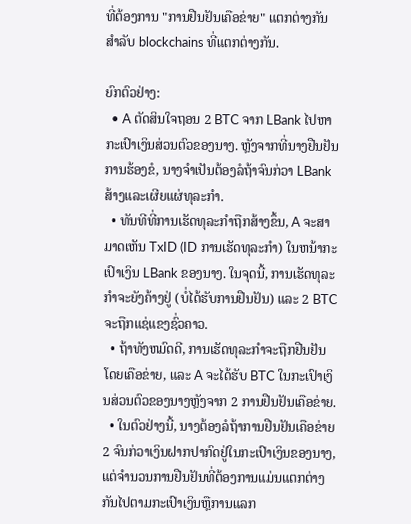ທີ່ຕ້ອງການ "ການຢືນຢັນເຄືອຂ່າຍ" ແຕກຕ່າງກັນສໍາລັບ blockchains ທີ່ແຕກຕ່າງກັນ.

ຍົກຕົວຢ່າງ:
  • A ຕັດສິນໃຈຖອນ 2 BTC ຈາກ LBank ໄປຫາກະເປົາເງິນສ່ວນຕົວຂອງນາງ. ຫຼັງຈາກທີ່ນາງຢືນຢັນການຮ້ອງຂໍ, ນາງຈໍາເປັນຕ້ອງລໍຖ້າຈົນກ່ວາ LBank ສ້າງແລະເຜີຍແຜ່ທຸລະກໍາ.
  • ທັນທີທີ່ການເຮັດທຸລະກໍາຖືກສ້າງຂຶ້ນ, A ຈະສາມາດເຫັນ TxID (ID ການເຮັດທຸລະກໍາ) ໃນຫນ້າກະເປົາເງິນ LBank ຂອງນາງ. ໃນຈຸດນີ້, ການເຮັດທຸລະກໍາຈະຍັງຄ້າງຢູ່ (ບໍ່ໄດ້ຮັບການຢືນຢັນ) ແລະ 2 BTC ຈະຖືກແຊ່ແຂງຊົ່ວຄາວ.
  • ຖ້າທັງຫມົດດີ, ການເຮັດທຸລະກໍາຈະຖືກຢືນຢັນໂດຍເຄືອຂ່າຍ, ແລະ A ຈະໄດ້ຮັບ BTC ໃນກະເປົາເງິນສ່ວນຕົວຂອງນາງຫຼັງຈາກ 2 ການຢືນຢັນເຄືອຂ່າຍ.
  • ໃນຕົວຢ່າງນີ້, ນາງຕ້ອງລໍຖ້າການຢືນຢັນເຄືອຂ່າຍ 2 ຈົນກ່ວາເງິນຝາກປາກົດຢູ່ໃນກະເປົາເງິນຂອງນາງ, ແຕ່ຈໍານວນການຢືນຢັນທີ່ຕ້ອງການແມ່ນແຕກຕ່າງກັນໄປຕາມກະເປົາເງິນຫຼືການແລກ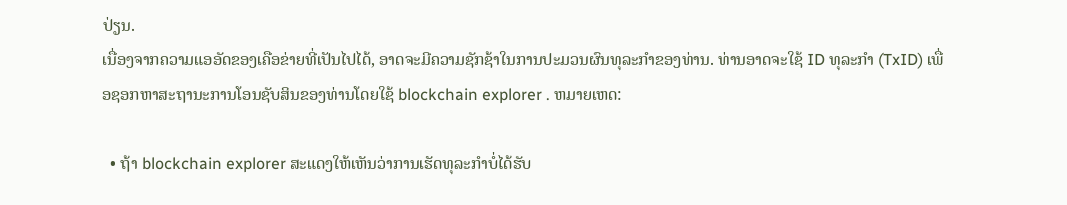ປ່ຽນ.
ເນື່ອງຈາກຄວາມແອອັດຂອງເຄືອຂ່າຍທີ່ເປັນໄປໄດ້, ອາດຈະມີຄວາມຊັກຊ້າໃນການປະມວນຜົນທຸລະກໍາຂອງທ່ານ. ທ່ານອາດຈະໃຊ້ ID ທຸລະກໍາ (TxID) ເພື່ອຊອກຫາສະຖານະການໂອນຊັບສິນຂອງທ່ານໂດຍໃຊ້ blockchain explorer . ຫມາຍເຫດ:

  • ຖ້າ blockchain explorer ສະແດງໃຫ້ເຫັນວ່າການເຮັດທຸລະກໍາບໍ່ໄດ້ຮັບ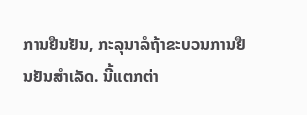ການຢືນຢັນ, ກະລຸນາລໍຖ້າຂະບວນການຢືນຢັນສໍາເລັດ. ນີ້ແຕກຕ່າ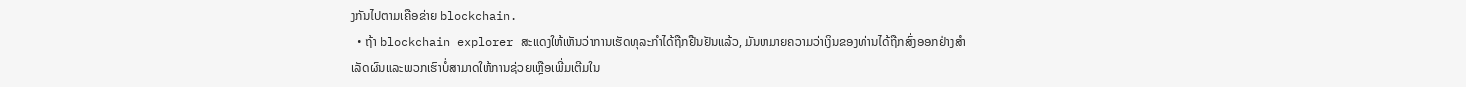ງກັນໄປຕາມເຄືອຂ່າຍ blockchain.
  • ຖ້າ blockchain explorer ສະແດງໃຫ້ເຫັນວ່າການເຮັດທຸລະກໍາໄດ້ຖືກຢືນຢັນແລ້ວ, ມັນຫມາຍຄວາມວ່າເງິນຂອງທ່ານໄດ້ຖືກສົ່ງອອກຢ່າງສໍາເລັດຜົນແລະພວກເຮົາບໍ່ສາມາດໃຫ້ການຊ່ວຍເຫຼືອເພີ່ມເຕີມໃນ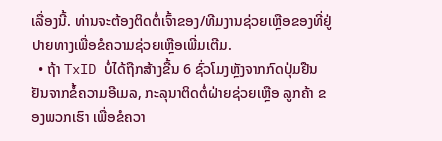ເລື່ອງນີ້. ທ່ານຈະຕ້ອງຕິດຕໍ່ເຈົ້າຂອງ/ທີມງານຊ່ວຍເຫຼືອຂອງທີ່ຢູ່ປາຍທາງເພື່ອຂໍຄວາມຊ່ວຍເຫຼືອເພີ່ມເຕີມ.
  • ຖ້າ TxID ບໍ່ໄດ້ຖືກສ້າງຂື້ນ 6 ຊົ່ວໂມງຫຼັງຈາກກົດປຸ່ມຢືນຢັນຈາກຂໍ້ຄວາມອີເມລ, ກະລຸນາຕິດຕໍ່ຝ່າຍຊ່ວຍເຫຼືອ ລູກຄ້າ ຂອງພວກເຮົາ ເພື່ອຂໍຄວາ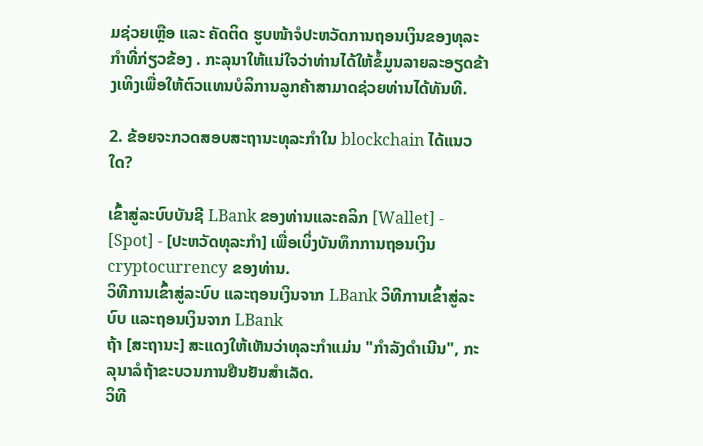ມຊ່ວຍເຫຼືອ ແລະ ຄັດຕິດ ຮູບໜ້າຈໍປະຫວັດການຖອນເງິນຂອງທຸລະກຳທີ່ກ່ຽວຂ້ອງ . ກະລຸນາໃຫ້ແນ່ໃຈວ່າທ່ານໄດ້ໃຫ້ຂໍ້ມູນລາຍລະອຽດຂ້າງເທິງເພື່ອໃຫ້ຕົວແທນບໍລິການລູກຄ້າສາມາດຊ່ວຍທ່ານໄດ້ທັນທີ.

2. ຂ້ອຍຈະກວດສອບສະຖານະທຸລະກໍາໃນ blockchain ໄດ້ແນວໃດ?

ເຂົ້າສູ່ລະບົບບັນຊີ LBank ຂອງທ່ານແລະຄລິກ [Wallet] - [Spot] - [ປະຫວັດທຸລະກໍາ] ເພື່ອເບິ່ງບັນທຶກການຖອນເງິນ cryptocurrency ຂອງທ່ານ.
ວິທີການເຂົ້າສູ່ລະບົບ ແລະຖອນເງິນຈາກ LBank ວິທີການເຂົ້າສູ່ລະບົບ ແລະຖອນເງິນຈາກ LBank
ຖ້າ [ສະຖານະ] ສະແດງໃຫ້ເຫັນວ່າທຸລະກໍາແມ່ນ "ກໍາລັງດໍາເນີນ", ກະລຸນາລໍຖ້າຂະບວນການຢືນຢັນສໍາເລັດ.
ວິທີ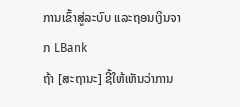ການເຂົ້າສູ່ລະບົບ ແລະຖອນເງິນຈາກ LBank
ຖ້າ [ສະຖານະ] ຊີ້ໃຫ້ເຫັນວ່າການ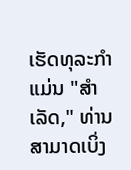ເຮັດທຸລະກໍາແມ່ນ "ສໍາເລັດ," ທ່ານສາມາດເບິ່ງ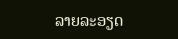ລາຍລະອຽດ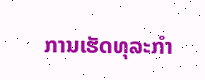ການເຮັດທຸລະກໍາ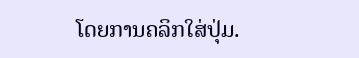ໂດຍການຄລິກໃສ່ປຸ່ມ.